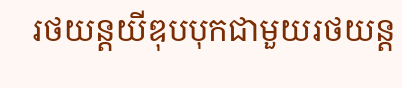រថយន្តយីឌុបបុកជាមួយរថយន្ត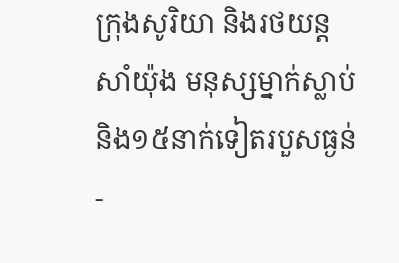ក្រុងសូរិយា និងរថយន្ត សាំយ៉ុង មនុស្សម្នាក់ស្លាប់ និង១៥នាក់ទៀតរបួសធ្ងន់-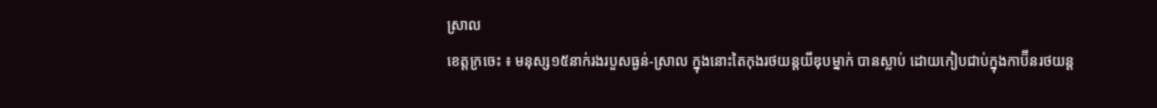ស្រាល
ខេត្តក្រចេះ ៖ មនុស្ស១៥នាក់រងរបួសធ្ងន់-ស្រាល ក្នុងនោះតៃកុងរថយន្តយីឌុបម្នាក់ បានស្លាប់ ដោយកៀបជាប់ក្នុងកាប៊ីនរថយន្ត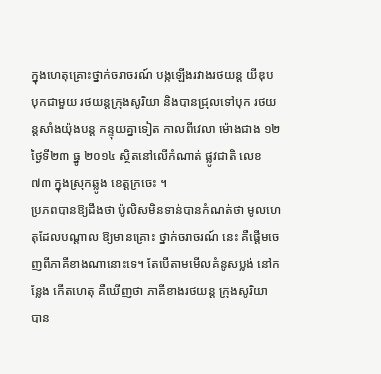ក្នុងហេតុគ្រោះថ្នាក់ចរាចរណ៍ បង្កឡើងរវាងរថយន្ត យីឌុប បុកជាមួយ រថយន្តក្រុងសូរិយា និងបានជ្រុលទៅបុក រថយន្តសាំងយ៉ុងបន្ត កន្ទុយគ្នាទៀត កាលពីវេលា ម៉ោងជាង ១២ថ្ងៃទី២៣ ធ្នូ ២០១៤ ស្ថិតនៅលើកំណាត់ ផ្លូវជាតិ លេខ ៧៣ ក្នុងស្រុកឆ្លូង ខេត្តក្រចេះ ។
ប្រភពបានឱ្យដឹងថា ប៉ូលិសមិនទាន់បានកំណត់ថា មូលហេតុដែលបណ្តាល ឱ្យមានគ្រោះ ថ្នាក់ចរាចរណ៍ នេះ គឺផ្តើមចេញពីភាគីខាងណានោះទេ។ តែបើតាមមើលគំនូសប្លង់ នៅកន្លែង កើតហេតុ គឺឃើញថា ភាគីខាងរថយន្ត ក្រុងសូរិយា បាន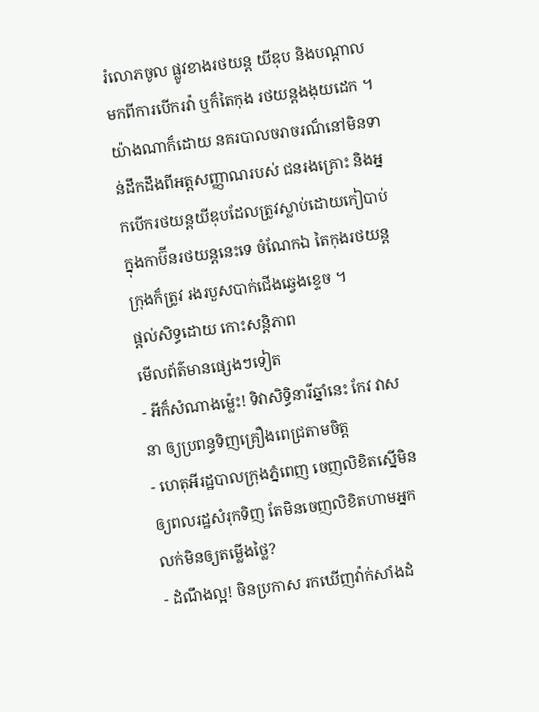រំលោភចូល ផ្លូវខាងរថយន្ត យីឌុប និងបណ្តាល មកពីការបើករវ៉ា ឬក៏តៃកុង រថយន្តងងុយដេក ។
យ៉ាងណាក៏ដោយ នគរបាលចរាចរណ៏នៅមិនទាន់ដឹកដឹងពីអត្តសញ្ញាណរបស់ ជនរងគ្រោះ និងអ្នកបើករថយន្តយីឌុបដែលត្រូវស្លាប់ដោយកៀបាប់ក្នុងកាប៊ីនរថយន្តនេះទេ ចំណែកឯ តៃកុងរថយន្ត ក្រុងក៏ត្រូវ រងរបួសបាក់ជើងឆ្វេងខ្ទេច ។
ផ្តល់សិទ្ធដោយ កោះសន្តិភាព
មើលព័ត៌មានផ្សេងៗទៀត
- អីក៏សំណាងម្ល៉េះ! ទិវាសិទ្ធិនារីឆ្នាំនេះ កែវ វាសនា ឲ្យប្រពន្ធទិញគ្រឿងពេជ្រតាមចិត្ត
- ហេតុអីរដ្ឋបាលក្រុងភ្នំពេញ ចេញលិខិតស្នើមិនឲ្យពលរដ្ឋសំរុកទិញ តែមិនចេញលិខិតហាមអ្នកលក់មិនឲ្យតម្លើងថ្លៃ?
- ដំណឹងល្អ! ចិនប្រកាស រកឃើញវ៉ាក់សាំងដំ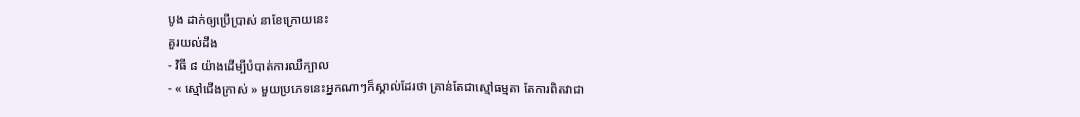បូង ដាក់ឲ្យប្រើប្រាស់ នាខែក្រោយនេះ
គួរយល់ដឹង
- វិធី ៨ យ៉ាងដើម្បីបំបាត់ការឈឺក្បាល
- « ស្មៅជើងក្រាស់ » មួយប្រភេទនេះអ្នកណាៗក៏ស្គាល់ដែរថា គ្រាន់តែជាស្មៅធម្មតា តែការពិតវាជា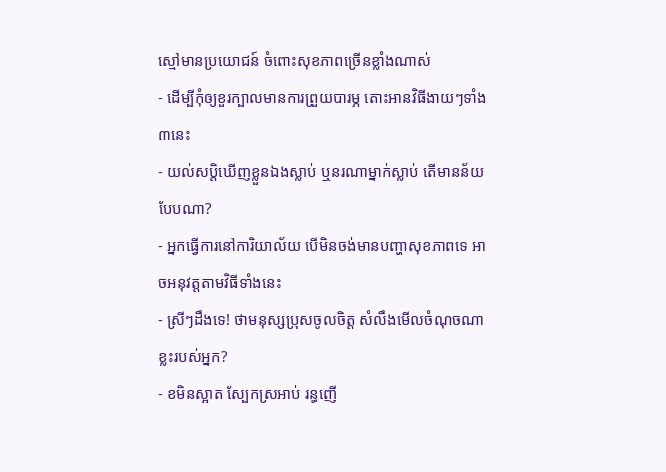ស្មៅមានប្រយោជន៍ ចំពោះសុខភាពច្រើនខ្លាំងណាស់
- ដើម្បីកុំឲ្យខួរក្បាលមានការព្រួយបារម្ភ តោះអានវិធីងាយៗទាំង៣នេះ
- យល់សប្តិឃើញខ្លួនឯងស្លាប់ ឬនរណាម្នាក់ស្លាប់ តើមានន័យបែបណា?
- អ្នកធ្វើការនៅការិយាល័យ បើមិនចង់មានបញ្ហាសុខភាពទេ អាចអនុវត្តតាមវិធីទាំងនេះ
- ស្រីៗដឹងទេ! ថាមនុស្សប្រុសចូលចិត្ត សំលឹងមើលចំណុចណាខ្លះរបស់អ្នក?
- ខមិនស្អាត ស្បែកស្រអាប់ រន្ធញើ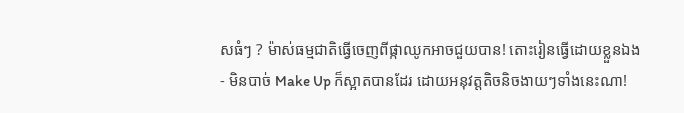សធំៗ ? ម៉ាស់ធម្មជាតិធ្វើចេញពីផ្កាឈូកអាចជួយបាន! តោះរៀនធ្វើដោយខ្លួនឯង
- មិនបាច់ Make Up ក៏ស្អាតបានដែរ ដោយអនុវត្តតិចនិចងាយៗទាំងនេះណា!